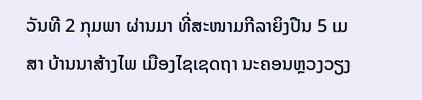ວັນທີ 2 ກຸມພາ ຜ່ານມາ ທີ່ສະໜາມກີລາຍິງປືນ 5 ເມສາ ບ້ານນາສ້າງໄພ ເມືອງໄຊເຊດຖາ ນະຄອນຫຼວງວຽງ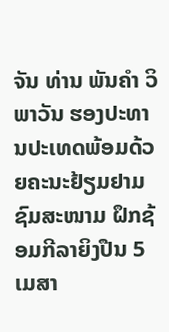ຈັນ ທ່ານ ພັນຄຳ ວິພາວັນ ຮອງປະທານປະເທດພ້ອມດ້ວຍຄະນະຢ້ຽມຢາມຊົມສະໜາມ ຝຶກຊ້ອມກີລາຍິງປືນ 5 ເມສາ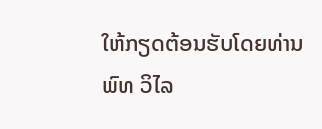ໃຫ້ກຽດຕ້ອນຮັບໂດຍທ່ານ ພົທ ວິໄລ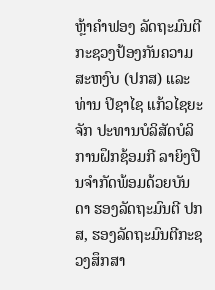ຫຼ້າຄຳຟອງ ລັດຖະມົນຕີກະຊວງປ້ອງກັນຄວາມສະຫງົບ (ປກສ) ແລະທ່ານ ປິຊາໄຊ ແກ້ວໄຊຍະຈັກ ປະທານບໍລິສັດບໍລິການຝຶກຊ້ອມກີ ລາຍິງປືນຈຳກັດພ້ອມດ້ວຍບັນດາ ຮອງລັດຖະມົນຕີ ປກສ, ຮອງລັດຖະມົນຕີກະຊວງສຶກສາ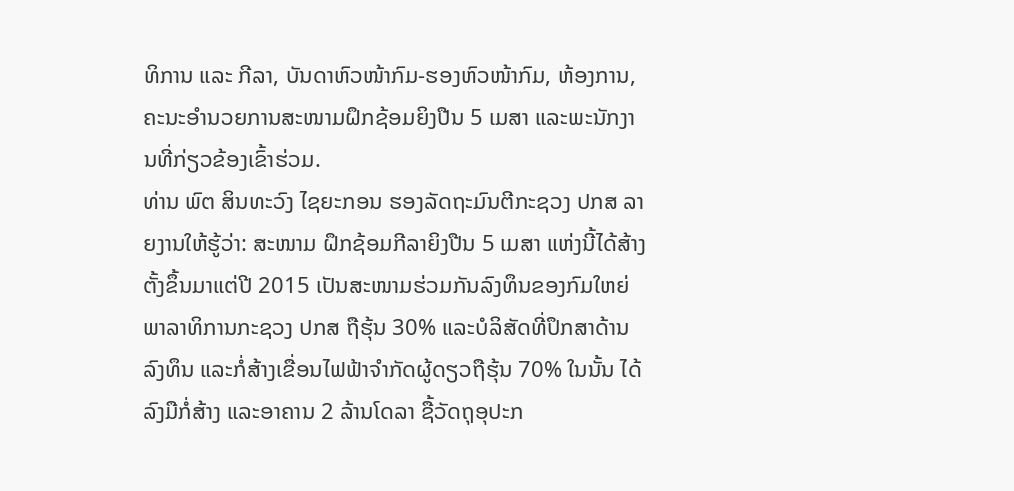ທິການ ແລະ ກີລາ, ບັນດາຫົວໜ້າກົມ-ຮອງຫົວໜ້າກົມ, ຫ້ອງການ, ຄະນະອຳນວຍການສະໜາມຝຶກຊ້ອມຍິງປືນ 5 ເມສາ ແລະພະນັກງານທີ່ກ່ຽວຂ້ອງເຂົ້າຮ່ວມ.
ທ່ານ ພົຕ ສິນທະວົງ ໄຊຍະກອນ ຮອງລັດຖະມົນຕີກະຊວງ ປກສ ລາຍງານໃຫ້ຮູ້ວ່າ: ສະໜາມ ຝຶກຊ້ອມກີລາຍິງປືນ 5 ເມສາ ແຫ່ງນີ້ໄດ້ສ້າງຕັ້ງຂຶ້ນມາແຕ່ປີ 2015 ເປັນສະໜາມຮ່ວມກັນລົງທຶນຂອງກົມໃຫຍ່ພາລາທິການກະຊວງ ປກສ ຖືຮຸ້ນ 30% ແລະບໍລິສັດທີ່ປຶກສາດ້ານລົງທຶນ ແລະກໍ່ສ້າງເຂື່ອນໄຟຟ້າຈຳກັດຜູ້ດຽວຖືຮຸ້ນ 70% ໃນນັ້ນ ໄດ້ລົງມືກໍ່ສ້າງ ແລະອາຄານ 2 ລ້ານໂດລາ ຊື້ວັດຖຸອຸປະກ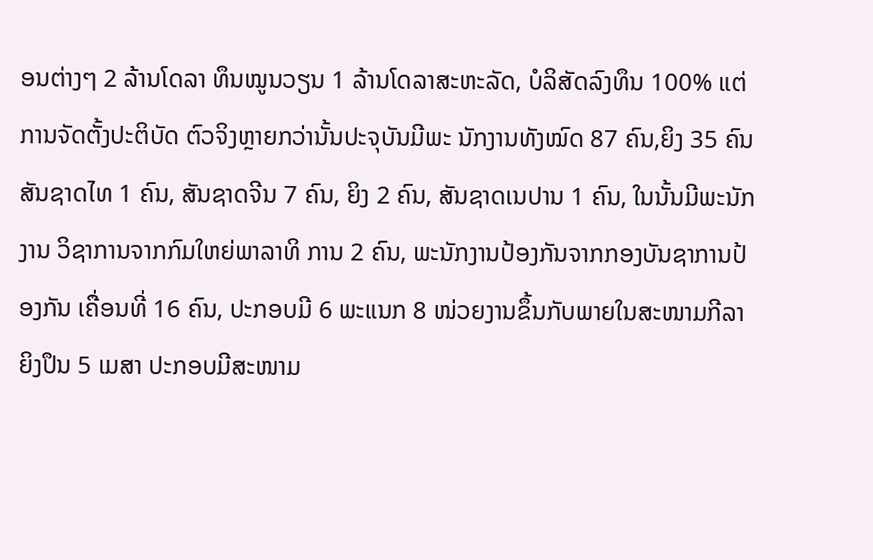ອນຕ່າງໆ 2 ລ້ານໂດລາ ທຶນໝູນວຽນ 1 ລ້ານໂດລາສະຫະລັດ, ບໍລິສັດລົງທຶນ 100% ແຕ່ການຈັດຕັ້ງປະຕິບັດ ຕົວຈິງຫຼາຍກວ່ານັ້ນປະຈຸບັນມີພະ ນັກງານທັງໝົດ 87 ຄົນ,ຍິງ 35 ຄົນ ສັນຊາດໄທ 1 ຄົນ, ສັນຊາດຈີນ 7 ຄົນ, ຍິງ 2 ຄົນ, ສັນຊາດເນປານ 1 ຄົນ, ໃນນັ້ນມີພະນັກງານ ວິຊາການຈາກກົມໃຫຍ່ພາລາທິ ການ 2 ຄົນ, ພະນັກງານປ້ອງກັນຈາກກອງບັນຊາການປ້ອງກັນ ເຄື່ອນທີ່ 16 ຄົນ, ປະກອບມີ 6 ພະແນກ 8 ໜ່ວຍງານຂຶ້ນກັບພາຍໃນສະໜາມກີລາຍິງປຶນ 5 ເມສາ ປະກອບມີສະໜາມ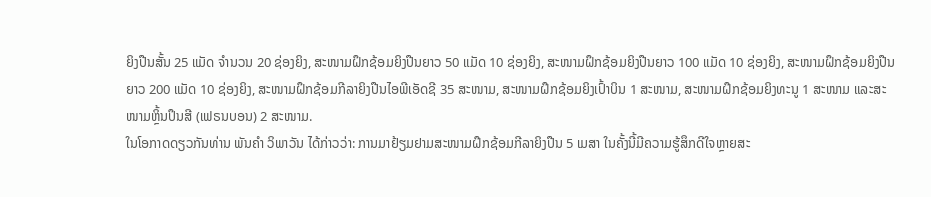ຍິງປືນສັ້ນ 25 ແມັດ ຈຳນວນ 20 ຊ່ອງຍິງ, ສະໜາມຝຶກຊ້ອມຍິງປືນຍາວ 50 ແມັດ 10 ຊ່ອງຍິງ, ສະໜາມຝຶກຊ້ອມຍິງປືນຍາວ 100 ແມັດ 10 ຊ່ອງຍິງ, ສະໜາມຝຶກຊ້ອມຍິງປືນຍາວ 200 ແມັດ 10 ຊ່ອງຍິງ, ສະໜາມຝຶກຊ້ອມກີລາຍິງປືນໄອພີເອັດຊີ 35 ສະໜາມ, ສະໜາມຝຶກຊ້ອມຍິງເປົ້າບິນ 1 ສະໜາມ, ສະໜາມຝຶກຊ້ອມຍິງທະນູ 1 ສະໜາມ ແລະສະໜາມຫຼິ້ນປຶນສີ (ເຟຣນບອນ) 2 ສະໜາມ.
ໃນໂອກາດດຽວກັນທ່ານ ພັນຄຳ ວິພາວັນ ໄດ້ກ່າວວ່າ: ການມາຢ້ຽມຢາມສະໜາມຝຶກຊ້ອມກີລາຍິງປືນ 5 ເມສາ ໃນຄັ້ງນີ້ມີຄວາມຮູ້ສຶກດີໃຈຫຼາຍສະ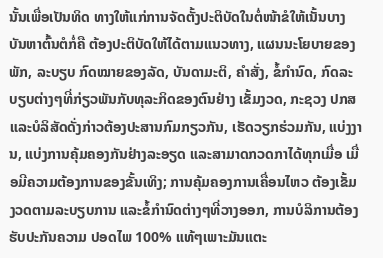ນັ້ນເພື່ອເປັນທິດ ທາງໃຫ້ແກ່ການຈັດຕັ້ງປະຕິບັດໃນຕໍ່ໜ້າຂໍໃຫ້ເນັ້ນບາງບັນຫາຕົ້ນຕໍກໍ່ຄື ຕ້ອງປະຕິບັດໃຫ້ໄດ້ຕາມແນວທາງ, ແຜນນະໂຍບາຍຂອງພັກ, ລະບຽບ ກົດໝາຍຂອງລັດ, ບັນດາມະຕິ, ຄຳສັ່ງ, ຂໍ້ກຳນົດ, ກົດລະບຽບຕ່າງໆທີ່ກ່ຽວພັນກັບທຸລະກິດຂອງຕົນຢ່າງ ເຂັ້ມງວດ, ກະຊວງ ປກສ ແລະບໍລິສັດດັ່ງກ່າວຕ້ອງປະສານກົມກຽວກັນ, ເຮັດວຽກຮ່ວມກັນ, ແບ່ງງານ, ແບ່ງການຄຸ້ມຄອງກັນຢ່າງລະອຽດ ແລະສາມາດກວດກາໄດ້ທຸກເມື່ອ ເມື່ອມີຄວາມຕ້ອງການຂອງຂັ້ນເທິງ; ການຄຸ້ມຄອງການເຄື່ອນໄຫວ ຕ້ອງເຂັ້ມງວດຕາມລະບຽບການ ແລະຂໍ້ກຳນົດຕ່າງໆທີ່ວາງອອກ, ການບໍລິການຕ້ອງຮັບປະກັນຄວາມ ປອດໄພ 100% ແທ້ໆເພາະມັນແຕະ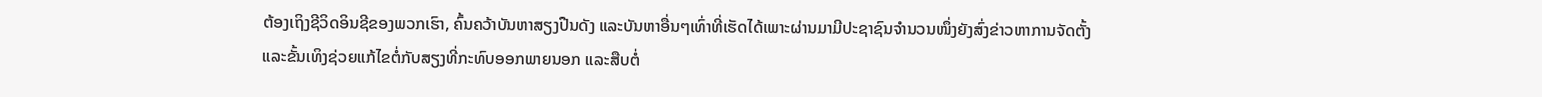ຕ້ອງເຖິງຊີວິດອິນຊີຂອງພວກເຮົາ, ຄົ້ນຄວ້າບັນຫາສຽງປືນດັງ ແລະບັນຫາອື່ນໆເທົ່າທີ່ເຮັດໄດ້ເພາະຜ່ານມາມີປະຊາຊົນຈຳນວນໜຶ່ງຍັງສົ່ງຂ່າວຫາການຈັດຕັ້ງ ແລະຂັ້ນເທິງຊ່ວຍແກ້ໄຂຕໍ່ກັບສຽງທີ່ກະທົບອອກພາຍນອກ ແລະສືບຕໍ່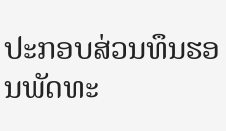ປະກອບສ່ວນທຶນຮອນພັດທະ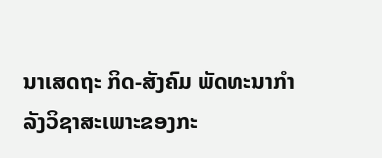ນາເສດຖະ ກິດ-ສັງຄົມ ພັດທະນາກຳລັງວິຊາສະເພາະຂອງກະ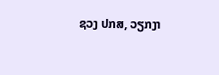ຊວງ ປກສ, ວຽກງາ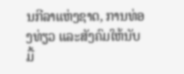ນກີລາແຫ່ງຊາດ, ການທ່ອງທ່ຽວ ແລະສັງຄົມໃຫ້ນັບມື້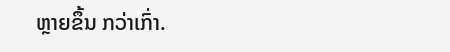ຫຼາຍຂຶ້ນ ກວ່າເກົ່າ.